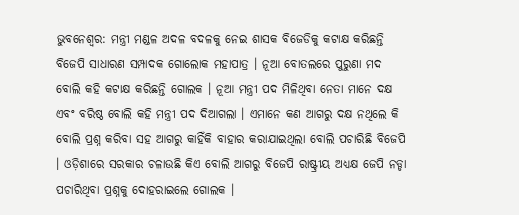ଭୁବନେଶ୍ବର: ମନ୍ତ୍ରୀ ମଣ୍ଡଳ ଅଦଳ ବଦଳକୁ ନେଇ ଶାସକ ବିଜେଡିକୁ କଟାକ୍ଷ କରିଛନ୍ତି ବିଜେପି ସାଧାରଣ ସମ୍ପାଦକ ଗୋଲୋକ ମହାପାତ୍ର । ନୂଆ ବୋତଲରେ ପୁରୁଣା ମଦ ବୋଲି କହି କଟାକ୍ଷ କରିଛନ୍ତି ଗୋଲକ । ନୂଆ ମନ୍ତ୍ରୀ ପଦ ମିଳିଥିବା ନେତା ମାନେ ଦକ୍ଷ ଏବଂ ବରିଷ୍ଠ ବୋଲି କହି ମନ୍ତ୍ରୀ ପଦ ଦିଆଗଲା । ଏମାନେ କଣ ଆଗରୁ ଦକ୍ଷ ନଥିଲେ କି ବୋଲି ପ୍ରଶ୍ନ କରିବା ସହ ଆଗରୁ କାହିଁକି ବାହାର କରାଯାଇଥିଲା ବୋଲି ପଚାରିଛି ବିଜେପି । ଓଡ଼ିଶାରେ ସରକାର ଚଳାଉଛି କିଏ ବୋଲି ଆଗରୁ ବିଜେପି ରାଷ୍ଟ୍ରୀୟ ଅଧ୍ୟକ୍ଷ ଜେପି ନଡ୍ଡା ପଚାରିଥିବା ପ୍ରଶ୍ନକୁ ଦୋହରାଇଲେ ଗୋଲକ ।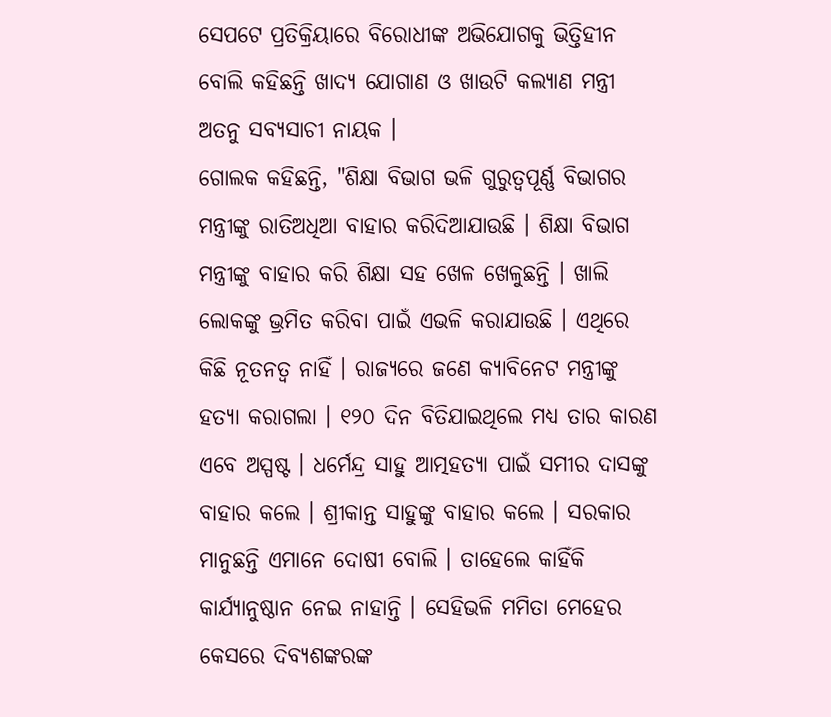ସେପଟେ ପ୍ରତିକ୍ରିୟାରେ ବିରୋଧୀଙ୍କ ଅଭିଯୋଗକୁ ଭିତ୍ତିହୀନ ବୋଲି କହିଛନ୍ତି ଖାଦ୍ୟ ଯୋଗାଣ ଓ ଖାଉଟି କଲ୍ୟାଣ ମନ୍ତ୍ରୀ ଅତନୁ ସବ୍ୟସାଚୀ ନାୟକ ।
ଗୋଲକ କହିଛନ୍ତି, "ଶିକ୍ଷା ବିଭାଗ ଭଳି ଗୁରୁତ୍ବପୂର୍ଣ୍ଣ ବିଭାଗର ମନ୍ତ୍ରୀଙ୍କୁ ରାତିଅଧିଆ ବାହାର କରିଦିଆଯାଉଛି । ଶିକ୍ଷା ବିଭାଗ ମନ୍ତ୍ରୀଙ୍କୁ ବାହାର କରି ଶିକ୍ଷା ସହ ଖେଳ ଖେଳୁଛନ୍ତି । ଖାଲି ଲୋକଙ୍କୁ ଭ୍ରମିତ କରିବା ପାଇଁ ଏଭଳି କରାଯାଉଛି । ଏଥିରେ କିଛି ନୂତନତ୍ବ ନାହିଁ । ରାଜ୍ୟରେ ଜଣେ କ୍ୟାବିନେଟ ମନ୍ତ୍ରୀଙ୍କୁ ହତ୍ୟା କରାଗଲା । ୧୨୦ ଦିନ ବିତିଯାଇଥିଲେ ମଧ୍ୟ ତାର କାରଣ ଏବେ ଅସ୍ପଷ୍ଟ । ଧର୍ମେନ୍ଦ୍ର ସାହୁ ଆତ୍ମହତ୍ୟା ପାଇଁ ସମୀର ଦାସଙ୍କୁ ବାହାର କଲେ । ଶ୍ରୀକାନ୍ତ ସାହୁଙ୍କୁ ବାହାର କଲେ । ସରକାର ମାନୁଛନ୍ତି ଏମାନେ ଦୋଷୀ ବୋଲି । ତାହେଲେ କାହିଁକି କାର୍ଯ୍ୟାନୁଷ୍ଠାନ ନେଇ ନାହାନ୍ତି । ସେହିଭଳି ମମିତା ମେହେର କେସରେ ଦିବ୍ୟଶଙ୍କରଙ୍କ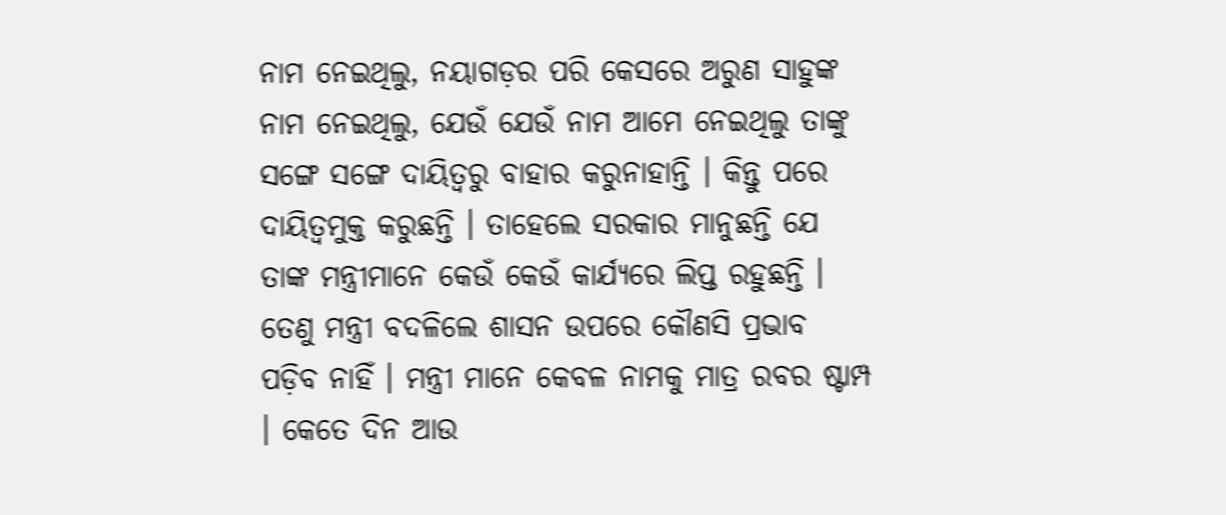ନାମ ନେଇଥିଲୁ, ନୟାଗଡ଼ର ପରି କେସରେ ଅରୁଣ ସାହୁଙ୍କ ନାମ ନେଇଥିଲୁ, ଯେଉଁ ଯେଉଁ ନାମ ଆମେ ନେଇଥିଲୁ ତାଙ୍କୁ ସଙ୍ଗେ ସଙ୍ଗେ ଦାୟିତ୍ଵରୁ ବାହାର କରୁନାହାନ୍ତି । କିନ୍ତୁ ପରେ ଦାୟିତ୍ଵମୁକ୍ତ କରୁଛନ୍ତି । ତାହେଲେ ସରକାର ମାନୁଛନ୍ତି ଯେ ତାଙ୍କ ମନ୍ତ୍ରୀମାନେ କେଉଁ କେଉଁ କାର୍ଯ୍ୟରେ ଲିପ୍ତ ରହୁଛନ୍ତି । ତେଣୁ ମନ୍ତ୍ରୀ ବଦଳିଲେ ଶାସନ ଉପରେ କୌଣସି ପ୍ରଭାବ ପଡ଼ିବ ନାହିଁ । ମନ୍ତ୍ରୀ ମାନେ କେବଳ ନାମକୁ ମାତ୍ର ରବର ଷ୍ଟାମ୍ପ । କେତେ ଦିନ ଆଉ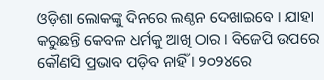ଓଡ଼ିଶା ଲୋକଙ୍କୁ ଦିନରେ ଲଣ୍ଠନ ଦେଖାଇବେ । ଯାହା କରୁଛନ୍ତି କେବଳ ଧର୍ମକୁ ଆଖି ଠାର । ବିଜେପି ଉପରେ କୌଣସି ପ୍ରଭାବ ପଡ଼ିବ ନାହିଁ । ୨୦୨୪ରେ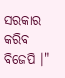ସରକାର କରିବ ବିଜେପି ।"